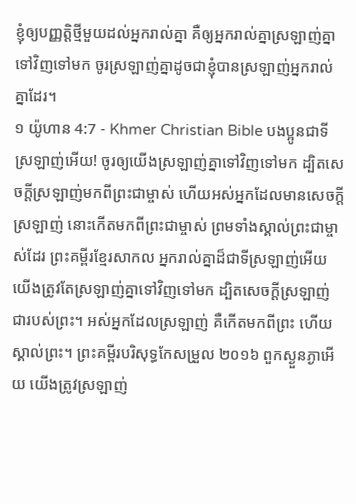ខ្ញុំឲ្យបញ្ញត្តិថ្មីមួយដល់អ្នករាល់គ្នា គឺឲ្យអ្នករាល់គ្នាស្រឡាញ់គ្នាទៅវិញទៅមក ចូរស្រឡាញ់គ្នាដូចជាខ្ញុំបានស្រឡាញ់អ្នករាល់គ្នាដែរ។
១ យ៉ូហាន 4:7 - Khmer Christian Bible បងប្អូនជាទីស្រឡាញ់អើយ! ចូរឲ្យយើងស្រឡាញ់គ្នាទៅវិញទៅមក ដ្បិតសេចក្ដីស្រឡាញ់មកពីព្រះជាម្ចាស់ ហើយអស់អ្នកដែលមានសេចក្ដីស្រឡាញ់ នោះកើតមកពីព្រះជាម្ចាស់ ព្រមទាំងស្គាល់ព្រះជាម្ចាស់ដែរ ព្រះគម្ពីរខ្មែរសាកល អ្នករាល់គ្នាដ៏ជាទីស្រឡាញ់អើយ យើងត្រូវតែស្រឡាញ់គ្នាទៅវិញទៅមក ដ្បិតសេចក្ដីស្រឡាញ់ជារបស់ព្រះ។ អស់អ្នកដែលស្រឡាញ់ គឺកើតមកពីព្រះ ហើយស្គាល់ព្រះ។ ព្រះគម្ពីរបរិសុទ្ធកែសម្រួល ២០១៦ ពួកស្ងួនភ្ងាអើយ យើងត្រូវស្រឡាញ់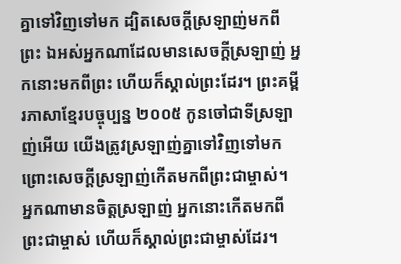គ្នាទៅវិញទៅមក ដ្បិតសេចក្ដីស្រឡាញ់មកពីព្រះ ឯអស់អ្នកណាដែលមានសេចក្ដីស្រឡាញ់ អ្នកនោះមកពីព្រះ ហើយក៏ស្គាល់ព្រះដែរ។ ព្រះគម្ពីរភាសាខ្មែរបច្ចុប្បន្ន ២០០៥ កូនចៅជាទីស្រឡាញ់អើយ យើងត្រូវស្រឡាញ់គ្នាទៅវិញទៅមក ព្រោះសេចក្ដីស្រឡាញ់កើតមកពីព្រះជាម្ចាស់។ អ្នកណាមានចិត្តស្រឡាញ់ អ្នកនោះកើតមកពីព្រះជាម្ចាស់ ហើយក៏ស្គាល់ព្រះជាម្ចាស់ដែរ។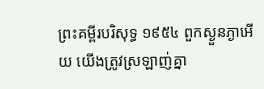ព្រះគម្ពីរបរិសុទ្ធ ១៩៥៤ ពួកស្ងួនភ្ងាអើយ យើងត្រូវស្រឡាញ់គ្នា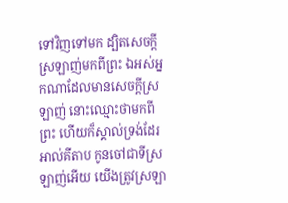ទៅវិញទៅមក ដ្បិតសេចក្ដីស្រឡាញ់មកពីព្រះ ឯអស់អ្នកណាដែលមានសេចក្ដីស្រឡាញ់ នោះឈ្មោះថាមកពីព្រះ ហើយក៏ស្គាល់ទ្រង់ដែរ អាល់គីតាប កូនចៅជាទីស្រឡាញ់អើយ យើងត្រូវស្រឡា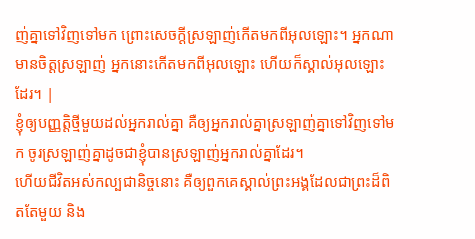ញ់គ្នាទៅវិញទៅមក ព្រោះសេចក្ដីស្រឡាញ់កើតមកពីអុលឡោះ។ អ្នកណាមានចិត្ដស្រឡាញ់ អ្នកនោះកើតមកពីអុលឡោះ ហើយក៏ស្គាល់អុលឡោះដែរ។ |
ខ្ញុំឲ្យបញ្ញត្តិថ្មីមួយដល់អ្នករាល់គ្នា គឺឲ្យអ្នករាល់គ្នាស្រឡាញ់គ្នាទៅវិញទៅមក ចូរស្រឡាញ់គ្នាដូចជាខ្ញុំបានស្រឡាញ់អ្នករាល់គ្នាដែរ។
ហើយជីវិតអស់កល្បជានិច្ចនោះ គឺឲ្យពួកគេស្គាល់ព្រះអង្គដែលជាព្រះដ៏ពិតតែមួយ និង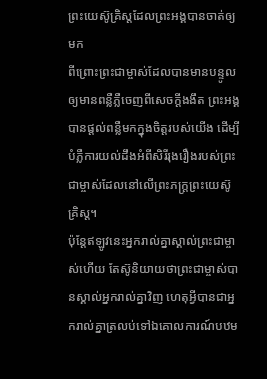ព្រះយេស៊ូគ្រិស្ដដែលព្រះអង្គបានចាត់ឲ្យមក
ពីព្រោះព្រះជាម្ចាស់ដែលបានមានបន្ទូលឲ្យមានពន្លឺភ្លឺចេញពីសេចក្ដីងងឹត ព្រះអង្គបានផ្ដល់ពន្លឺមកក្នុងចិត្ដរបស់យើង ដើម្បីបំភ្លឺការយល់ដឹងអំពីសិរីរុងរឿងរបស់ព្រះជាម្ចាស់ដែលនៅលើព្រះភក្រ្ដព្រះយេស៊ូគ្រិស្ដ។
ប៉ុន្ដែឥឡូវនេះអ្នករាល់គ្នាស្គាល់ព្រះជាម្ចាស់ហើយ តែស៊ូនិយាយថាព្រះជាម្ចាស់បានស្គាល់អ្នករាល់គ្នាវិញ ហេតុអ្វីបានជាអ្នករាល់គ្នាត្រលប់ទៅឯគោលការណ៍បឋម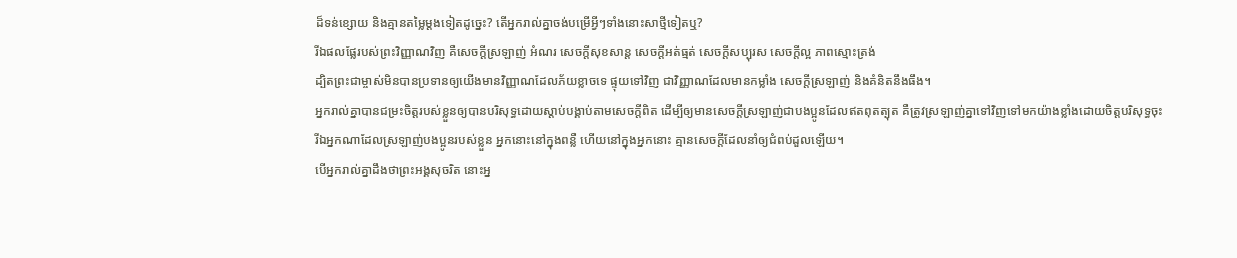ដ៏ទន់ខ្សោយ និងគ្មានតម្លៃម្តងទៀតដូច្នេះ? តើអ្នករាល់គ្នាចង់បម្រើអ្វីៗទាំងនោះសាថ្មីទៀតឬ?
រីឯផលផ្លែរបស់ព្រះវិញ្ញាណវិញ គឺសេចក្ដីស្រឡាញ់ អំណរ សេចក្ដីសុខសាន្ដ សេចក្ដីអត់ធ្មត់ សេចក្ដីសប្បុរស សេចក្តីល្អ ភាពស្មោះត្រង់
ដ្បិតព្រះជាម្ចាស់មិនបានប្រទានឲ្យយើងមានវិញ្ញាណដែលភ័យខ្លាចទេ ផ្ទុយទៅវិញ ជាវិញ្ញាណដែលមានកម្លាំង សេចក្ដីស្រឡាញ់ និងគំនិតនឹងធឹង។
អ្នករាល់គ្នាបានជម្រះចិត្ដរបស់ខ្លួនឲ្យបានបរិសុទ្ធដោយស្ដាប់បង្គាប់តាមសេចក្ដីពិត ដើម្បីឲ្យមានសេចក្ដីស្រឡាញ់ជាបងប្អូនដែលឥតពុតត្បុត គឺត្រូវស្រឡាញ់គ្នាទៅវិញទៅមកយ៉ាងខ្លាំងដោយចិត្ដបរិសុទ្ធចុះ
រីឯអ្នកណាដែលស្រឡាញ់បងប្អូនរបស់ខ្លួន អ្នកនោះនៅក្នុងពន្លឺ ហើយនៅក្នុងអ្នកនោះ គ្មានសេចក្តីដែលនាំឲ្យជំពប់ដួលឡើយ។
បើអ្នករាល់គ្នាដឹងថាព្រះអង្គសុចរិត នោះអ្ន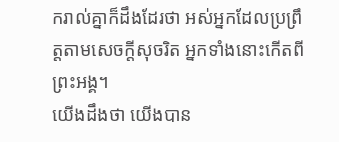ករាល់គ្នាក៏ដឹងដែរថា អស់អ្នកដែលប្រព្រឹត្ដតាមសេចក្ដីសុចរិត អ្នកទាំងនោះកើតពីព្រះអង្គ។
យើងដឹងថា យើងបាន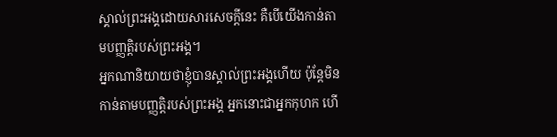ស្គាល់ព្រះអង្គដោយសារសេចក្ដីនេះ គឺបើយើងកាន់តាមបញ្ញត្ដិរបស់ព្រះអង្គ។
អ្នកណានិយាយថាខ្ញុំបានស្គាល់ព្រះអង្គហើយ ប៉ុន្ដែមិនកាន់តាមបញ្ញត្ដិរបស់ព្រះអង្គ អ្នកនោះជាអ្នកកុហក ហើ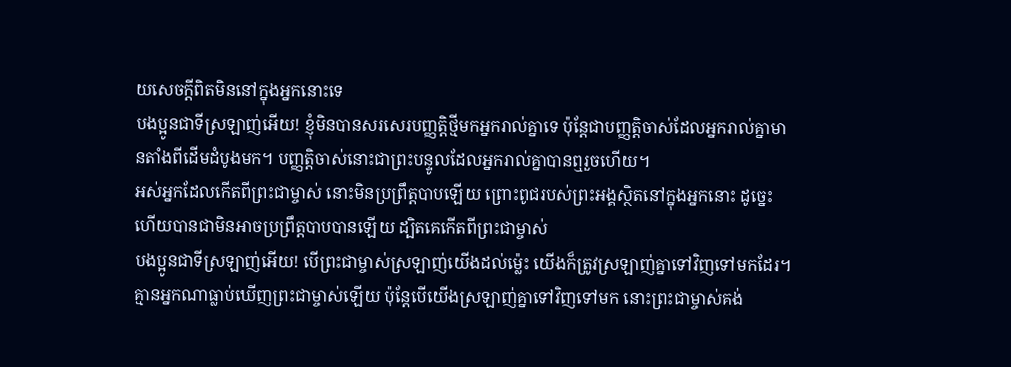យសេចក្ដីពិតមិននៅក្នុងអ្នកនោះទេ
បងប្អូនជាទីស្រឡាញ់អើយ! ខ្ញុំមិនបានសរសេរបញ្ញត្ដិថ្មីមកអ្នករាល់គ្នាទេ ប៉ុន្ដែជាបញ្ញត្ដិចាស់ដែលអ្នករាល់គ្នាមានតាំងពីដើមដំបូងមក។ បញ្ញត្ដិចាស់នោះជាព្រះបន្ទូលដែលអ្នករាល់គ្នាបានឮរួចហើយ។
អស់អ្នកដែលកើតពីព្រះជាម្ចាស់ នោះមិនប្រព្រឹត្ដបាបឡើយ ព្រោះពូជរបស់ព្រះអង្គស្ថិតនៅក្នុងអ្នកនោះ ដូច្នេះហើយបានជាមិនអាចប្រព្រឹត្ដបាបបានឡើយ ដ្បិតគេកើតពីព្រះជាម្ចាស់
បងប្អូនជាទីស្រឡាញ់អើយ! បើព្រះជាម្ចាស់ស្រឡាញ់យើងដល់ម្ល៉េះ យើងក៏ត្រូវស្រឡាញ់គ្នាទៅវិញទៅមកដែរ។
គ្មានអ្នកណាធ្លាប់ឃើញព្រះជាម្ចាស់ឡើយ ប៉ុន្ដែបើយើងស្រឡាញ់គ្នាទៅវិញទៅមក នោះព្រះជាម្ចាស់គង់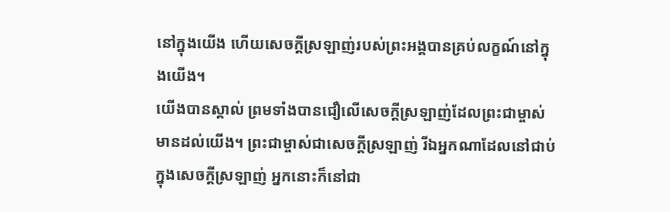នៅក្នុងយើង ហើយសេចក្ដីស្រឡាញ់របស់ព្រះអង្គបានគ្រប់លក្ខណ៍នៅក្នុងយើង។
យើងបានស្គាល់ ព្រមទាំងបានជឿលើសេចក្ដីស្រឡាញ់ដែលព្រះជាម្ចាស់មានដល់យើង។ ព្រះជាម្ចាស់ជាសេចក្ដីស្រឡាញ់ រីឯអ្នកណាដែលនៅជាប់ក្នុងសេចក្ដីស្រឡាញ់ អ្នកនោះក៏នៅជា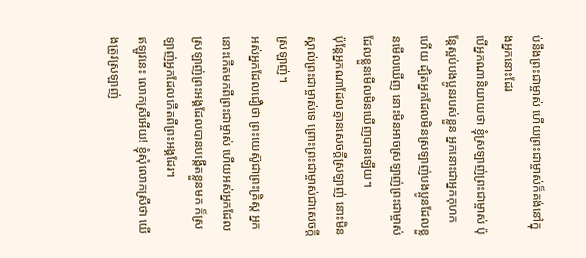ប់នឹងព្រះជាម្ចាស់ ហើយព្រះជាម្ចាស់ក៏គង់នៅក្នុងអ្នកនោះដែរ
បើអ្នកណានិយាយថា ខ្ញុំស្រឡាញ់ព្រះជាម្ចាស់ ប៉ុន្ដែស្អប់បងប្អូនរបស់ខ្លួន អ្នកនោះជាអ្នកកុហកហើយ ដ្បិតអ្នកដែលមិនស្រឡាញ់បងប្អូនដែលខ្លួនមើលឃើញ នោះមិនអាចស្រឡាញ់ព្រះជាម្ចាស់ដែលខ្លួនមើលមិនឃើញបានឡើយ។
ប៉ុន្ដែអ្នកណាដែលគ្មានសេចក្ដីស្រឡាញ់ នោះមិនស្គាល់ព្រះជាម្ចាស់ទេ ព្រោះព្រះជាម្ចាស់ជាសេចក្ដីស្រឡាញ់។
អស់អ្នកដែលជឿថា ព្រះយេស៊ូជាព្រះគ្រិស្ដ អ្នកនោះកើតមកពីព្រះជាម្ចាស់ ហើយអស់អ្នកដែលស្រឡាញ់ព្រះអង្គដែលបានបង្កើតខ្លួនមក ក៏ស្រឡាញ់អ្នកដែលកើតពីព្រះអង្គដែរ។
ឥឡូវនេះ លោកស្រីអើយ! ខ្ញុំសុំលោកស្រីថា យើងត្រូវស្រឡាញ់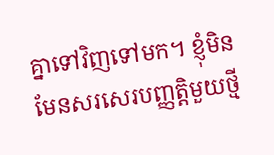គ្នាទៅវិញទៅមក។ ខ្ញុំមិនមែនសរសេរបញ្ញត្ដិមួយថ្មី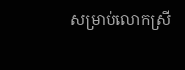សម្រាប់លោកស្រី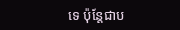ទេ ប៉ុន្ដែជាប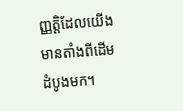ញ្ញត្ដិដែលយើងមានតាំងពីដើមដំបូងមក។